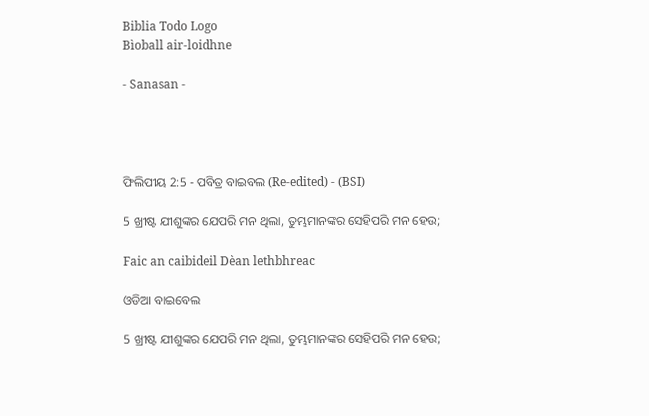Biblia Todo Logo
Bìoball air-loidhne

- Sanasan -




ଫିଲିପୀୟ 2:5 - ପବିତ୍ର ବାଇବଲ (Re-edited) - (BSI)

5 ଖ୍ରୀଷ୍ଟ ଯୀଶୁଙ୍କର ଯେପରି ମନ ଥିଲା, ତୁମ୍ଭମାନଙ୍କର ସେହିପରି ମନ ହେଉ;

Faic an caibideil Dèan lethbhreac

ଓଡିଆ ବାଇବେଲ

5 ଖ୍ରୀଷ୍ଟ ଯୀଶୁଙ୍କର ଯେପରି ମନ ଥିଲା, ତୁମ୍ଭମାନଙ୍କର ସେହିପରି ମନ ହେଉ;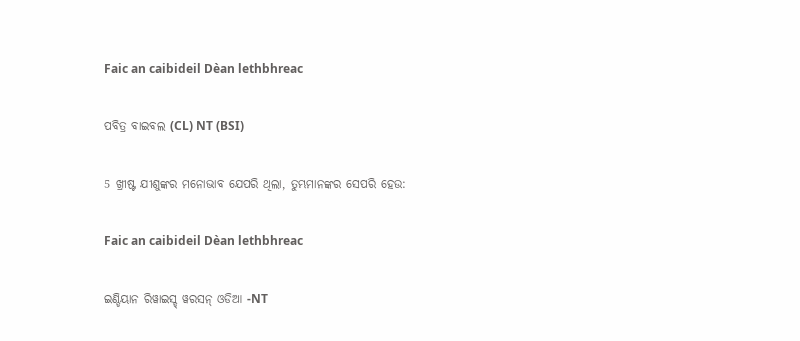Faic an caibideil Dèan lethbhreac

ପବିତ୍ର ବାଇବଲ (CL) NT (BSI)

5 ଖ୍ରୀଷ୍ଟ ଯୀଶୁଙ୍କର ମନୋଭାବ ଯେପରି ଥିଲା, ତୁମ୍ଭମାନଙ୍କର ସେପରି ହେଉ:

Faic an caibideil Dèan lethbhreac

ଇଣ୍ଡିୟାନ ରିୱାଇସ୍ଡ୍ ୱରସନ୍ ଓଡିଆ -NT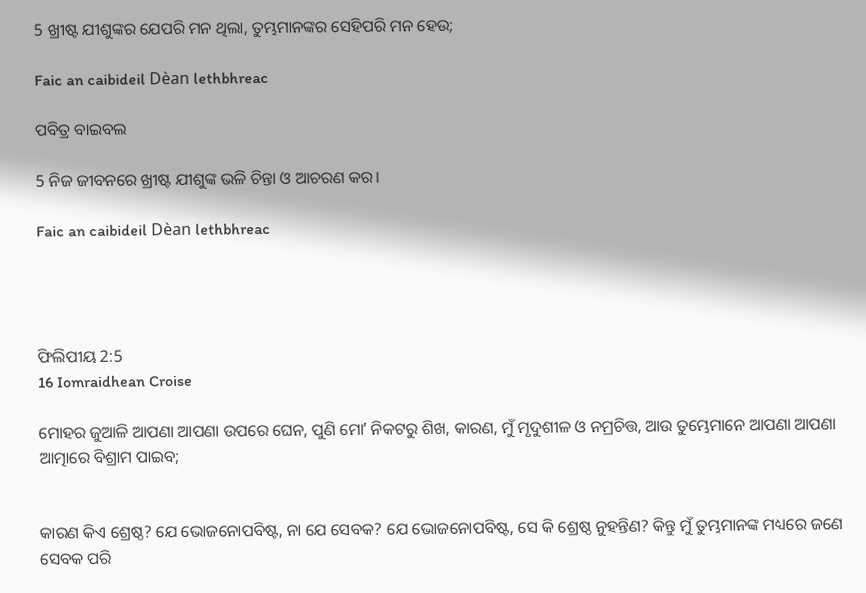5 ଖ୍ରୀଷ୍ଟ ଯୀଶୁଙ୍କର ଯେପରି ମନ ଥିଲା, ତୁମ୍ଭମାନଙ୍କର ସେହିପରି ମନ ହେଉ;

Faic an caibideil Dèan lethbhreac

ପବିତ୍ର ବାଇବଲ

5 ନିଜ ଜୀବନରେ ଖ୍ରୀଷ୍ଟ ଯୀଶୁଙ୍କ ଭଳି ଚିନ୍ତା ଓ ଆଚରଣ କର।

Faic an caibideil Dèan lethbhreac




ଫିଲିପୀୟ 2:5
16 Iomraidhean Croise

ମୋହର ଜୁଆଳି ଆପଣା ଆପଣା ଉପରେ ଘେନ, ପୁଣି ମୋʼ ନିକଟରୁ ଶିଖ, କାରଣ, ମୁଁ ମୃଦୁଶୀଳ ଓ ନମ୍ରଚିତ୍ତ, ଆଉ ତୁମ୍ଭେମାନେ ଆପଣା ଆପଣା ଆତ୍ମାରେ ବିଶ୍ରାମ ପାଇବ;


କାରଣ କିଏ ଶ୍ରେଷ୍ଠ? ଯେ ଭୋଜନୋପବିଷ୍ଟ, ନା ଯେ ସେବକ? ଯେ ଭୋଜନୋପବିଷ୍ଟ, ସେ କି ଶ୍ରେଷ୍ଠ ନୁହନ୍ତିଣ? କିନ୍ତୁ ମୁଁ ତୁମ୍ଭମାନଙ୍କ ମଧ୍ୟରେ ଜଣେ ସେବକ ପରି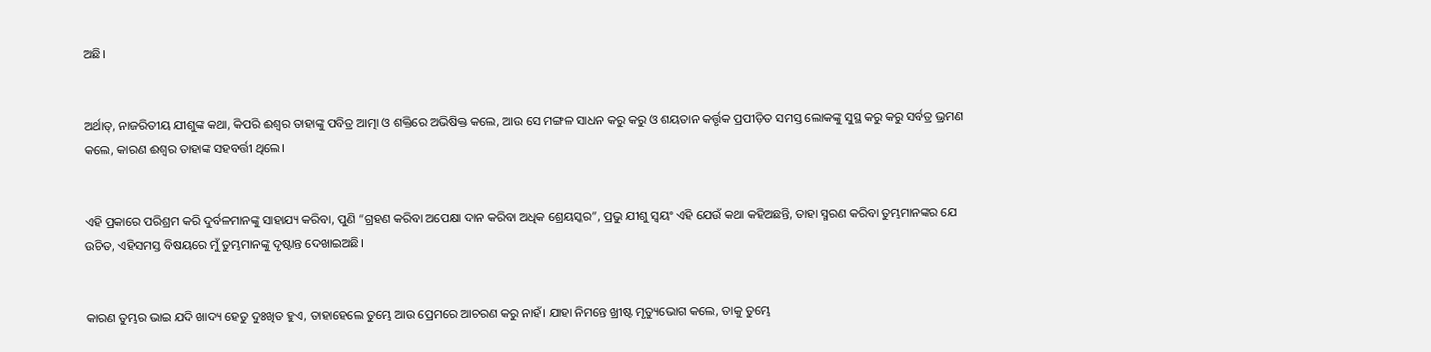ଅଛି।


ଅର୍ଥାତ୍, ନାଜରିତୀୟ ଯୀଶୁଙ୍କ କଥା, କିପରି ଈଶ୍ଵର ତାହାଙ୍କୁ ପବିତ୍ର ଆତ୍ମା ଓ ଶକ୍ତିରେ ଅଭିଷିକ୍ତ କଲେ, ଆଉ ସେ ମଙ୍ଗଳ ସାଧନ କରୁ କରୁ ଓ ଶୟତାନ କର୍ତ୍ତୃକ ପ୍ରପୀଡ଼ିତ ସମସ୍ତ ଲୋକଙ୍କୁ ସୁସ୍ଥ କରୁ କରୁ ସର୍ବତ୍ର ଭ୍ରମଣ କଲେ, କାରଣ ଈଶ୍ଵର ତାହାଙ୍କ ସହବର୍ତ୍ତୀ ଥିଲେ।


ଏହି ପ୍ରକାରେ ପରିଶ୍ରମ କରି ଦୁର୍ବଳମାନଙ୍କୁ ସାହାଯ୍ୟ କରିବା, ପୁଣି “ଗ୍ରହଣ କରିବା ଅପେକ୍ଷା ଦାନ କରିବା ଅଧିକ ଶ୍ରେୟସ୍କର”, ପ୍ରଭୁ ଯୀଶୁ ସ୍ଵୟଂ ଏହି ଯେଉଁ କଥା କହିଅଛନ୍ତି, ତାହା ସ୍ମରଣ କରିବା ତୁମ୍ଭମାନଙ୍କର ଯେ ଉଚିତ, ଏହିସମସ୍ତ ବିଷୟରେ ମୁଁ ତୁମ୍ଭମାନଙ୍କୁ ଦୃଷ୍ଟାନ୍ତ ଦେଖାଇଅଛି।


କାରଣ ତୁମ୍ଭର ଭାଇ ଯଦି ଖାଦ୍ୟ ହେତୁ ଦୁଃଖିତ ହୁଏ, ତାହାହେଲେ ତୁମ୍ଭେ ଆଉ ପ୍ରେମରେ ଆଚରଣ କରୁ ନାହଁ। ଯାହା ନିମନ୍ତେ ଖ୍ରୀଷ୍ଟ ମୃତ୍ୟୁଭୋଗ କଲେ, ତାକୁ ତୁମ୍ଭେ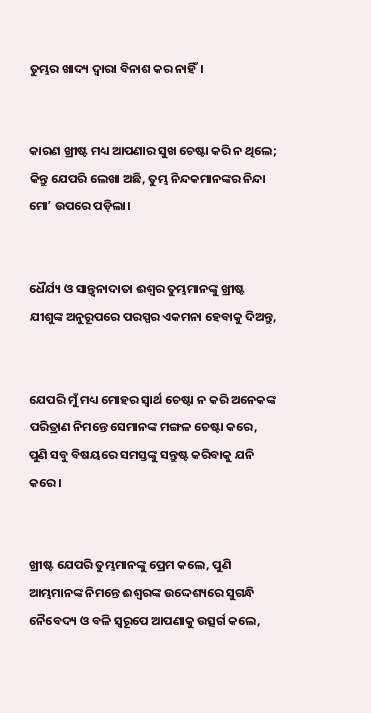ତୁମ୍ଭର ଖାଦ୍ୟ ଦ୍ଵାରା ବିନାଶ କର ନାହିଁ।


କାରଣ ଖ୍ରୀଷ୍ଟ ମଧ୍ୟ ଆପଣାର ସୁଖ ଚେଷ୍ଟା କରି ନ ଥିଲେ; କିନ୍ତୁ ଯେପରି ଲେଖା ଅଛି, ତୁମ୍ଭ ନିନ୍ଦକମାନଙ୍କର ନିନ୍ଦା ମୋʼ ଉପରେ ପଡ଼ିଲା।


ଧୈର୍ଯ୍ୟ ଓ ସାନ୍ତ୍ଵନାଦାତା ଈଶ୍ଵର ତୁମ୍ଭମାନଙ୍କୁ ଖ୍ରୀଷ୍ଟ ଯୀଶୁଙ୍କ ଅନୁରୂପରେ ପରସ୍ପର ଏକମନା ହେବାକୁ ଦିଅନ୍ତୁ,


ଯେପରି ମୁଁ ମଧ୍ୟ ମୋହର ସ୍ଵାର୍ଥ ଚେଷ୍ଟା ନ କରି ଅନେକଙ୍କ ପରିତ୍ରାଣ ନିମନ୍ତେ ସେମାନଙ୍କ ମଙ୍ଗଳ ଚେଷ୍ଟା କରେ, ପୁଣି ସବୁ ବିଷୟରେ ସମସ୍ତଙ୍କୁ ସନ୍ତୁଷ୍ଟ କରିବାକୁ ଯନି କରେ।


ଖ୍ରୀଷ୍ଟ ଯେପରି ତୁମ୍ଭମାନଙ୍କୁ ପ୍ରେମ କଲେ, ପୁଣି ଆମ୍ଭମାନଙ୍କ ନିମନ୍ତେ ଈଶ୍ଵରଙ୍କ ଉଦ୍ଦେଶ୍ୟରେ ସୁଗନ୍ଧି ନୈବେଦ୍ୟ ଓ ବଳି ସ୍ଵରୂପେ ଆପଣାକୁ ଉତ୍ସର୍ଗ କଲେ,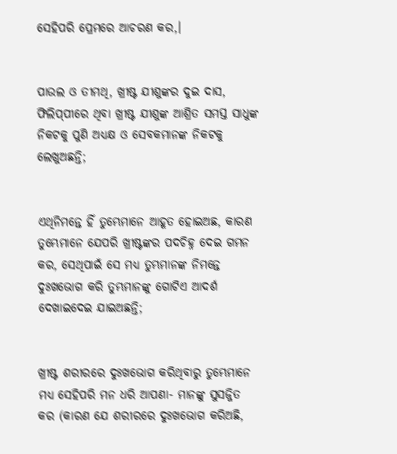ସେହିପରି ପ୍ରେମରେ ଆଚରଣ କର,।


ପାଉଲ ଓ ତୀମଥି, ଖ୍ରୀଷ୍ଟ ଯୀଶୁଙ୍କର ଦୁଇ ଦାସ, ଫିଲିପ୍‍ପୀରେ ଥିବା ଖ୍ରୀଷ୍ଟ ଯୀଶୁଙ୍କ ଆଶ୍ରିତ ସମସ୍ତ ସାଧୁଙ୍କ ନିକଟକୁ ପୁଣି ଅଧ୍ୟକ୍ଷ ଓ ସେବକମାନଙ୍କ ନିକଟକୁ ଲେଖୁଅଛନ୍ତି;


ଏଥିନିମନ୍ତେ ହିଁ ତୁମ୍ଭେମାନେ ଆହୂତ ହୋଇଅଛ, କାରଣ ତୁମ୍ଭେମାନେ ଯେପରି ଖ୍ରୀଷ୍ଟଙ୍କର ପଦଚିହ୍ନ ଦେଇ ଗମନ କର, ସେଥିପାଇଁ ସେ ମଧ୍ୟ ତୁମ୍ଭମାନଙ୍କ ନିମନ୍ତେ ଦୁଃଖଭୋଗ କରି ତୁମ୍ଭମାନଙ୍କୁ ଗୋଟିଏ ଆଦର୍ଶ ଦେଖାଇଦେଇ ଯାଇଅଛନ୍ତି;


ଖ୍ରୀଷ୍ଟ ଶରୀରରେ ଦୁଃଖଭୋଗ କରିଥିବାରୁ ତୁମ୍ଭେମାନେ ମଧ୍ୟ ସେହିପରି ମନ ଧରି ଆପଣା- ମାନଙ୍କୁ ସୁସଜ୍ଜିତ କର (କାରଣ ଯେ ଶରୀରରେ ଦୁଃଖଭୋଗ କରିଅଛି,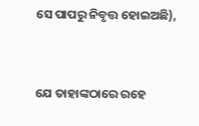ସେ ପାପରୁ ନିବୃତ୍ତ ହୋଇଅଛି),


ଯେ ତାହାଙ୍କଠାରେ ରହେ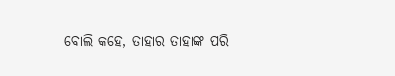ବୋଲି କହେ, ତାହାର ତାହାଙ୍କ ପରି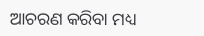ଆଚରଣ କରିବା ମଧ୍ୟ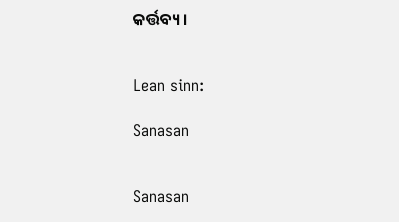କର୍ତ୍ତବ୍ୟ।


Lean sinn:

Sanasan


Sanasan